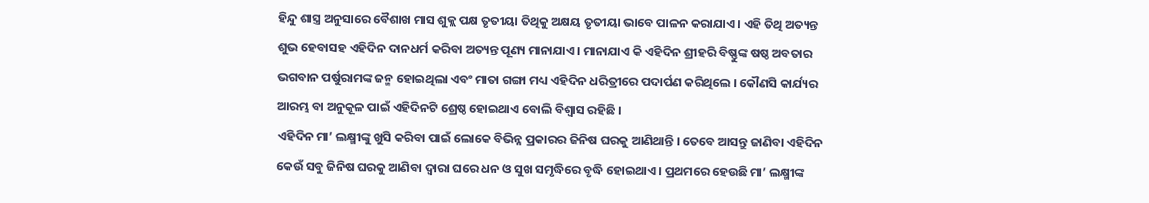ହିନ୍ଦୁ ଶାସ୍ତ୍ର ଅନୁସାରେ ବୈଶାଖ ମାସ ଶୁକ୍ଲ ପକ୍ଷ ତୃତୀୟା ତିଥିକୁ ଅକ୍ଷୟ ତୃତୀୟା ଭାବେ ପାଳନ କରାଯାଏ । ଏହି ତିଥି ଅତ୍ୟନ୍ତ ଶୁଭ ହେବାସହ ଏହିଦିନ ଦାନଧର୍ମ କରିବା ଅତ୍ୟନ୍ତ ପୂଣ୍ୟ ମାନାଯାଏ । ମାନାଯାଏ କି ଏହିଦିନ ଶ୍ରୀହରି ବିଷ୍ଣୁଙ୍କ ଷଷ୍ଠ ଅବତାର ଭଗବାନ ପର୍ଷୁରାମଙ୍କ ଜନ୍ମ ହୋଇଥିଲା ଏବଂ ମାତା ଗଙ୍ଗା ମଧ୍ୟ ଏହିଦିନ ଧରିତ୍ରୀରେ ପଦାର୍ପଣ କରିଥିଲେ । କୌଣସି କାର୍ଯ୍ୟର ଆରମ୍ଭ ବା ଅନୁକୂଳ ପାଇଁ ଏହିଦିନଟି ଶ୍ରେଷ୍ଠ ହୋଇଥାଏ ବୋଲି ବିଶ୍ଵାସ ରହିଛି ।
ଏହିଦିନ ମା’ ଲକ୍ଷ୍ମୀଙ୍କୁ ଖୁସି କରିବା ପାଇଁ ଲୋକେ ବିଭିନ୍ନ ପ୍ରକାରର ଜିନିଷ ଘରକୁ ଆଣିଥାନ୍ତି । ତେବେ ଆସନ୍ତୁ ଜାଣିବା ଏହିଦିନ କେଉଁ ସବୁ ଜିନିଷ ଘରକୁ ଆଣିବା ଦ୍ଵାରା ଘରେ ଧନ ଓ ସୁଖ ସମୃଦ୍ଧିରେ ବୃଦ୍ଧି ହୋଇଥାଏ । ପ୍ରଥମରେ ହେଉଛି ମା’ ଲକ୍ଷ୍ମୀଙ୍କ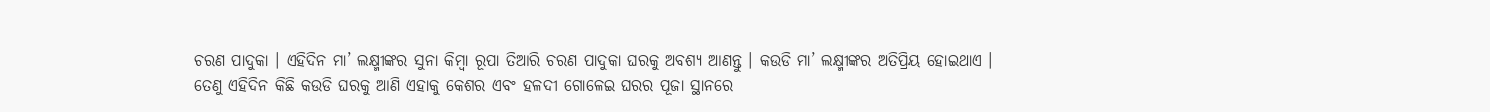ଚରଣ ପାଦୁକା । ଏହିଦିନ ମା’ ଲକ୍ଷ୍ମୀଙ୍କର ସୁନା କିମ୍ବା ରୂପା ତିଆରି ଚରଣ ପାଦୁକା ଘରକୁ ଅବଶ୍ୟ ଆଣନ୍ତୁ । କଉଡି ମା’ ଲକ୍ଷ୍ମୀଙ୍କର ଅତିପ୍ରିୟ ହୋଇଥାଏ ।
ତେଣୁ ଏହିଦିନ କିଛି କଉଡି ଘରକୁ ଆଣି ଏହାକୁ କେଶର ଏବଂ ହଳଦୀ ଗୋଳେଇ ଘରର ପୂଜା ସ୍ଥାନରେ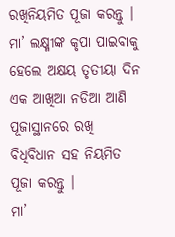ରଖିନିୟମିତ ପୂଜା କରନ୍ତୁ । ମା’ ଲକ୍ଷ୍ମୀଙ୍କ କୃପା ପାଇବାକୁ ହେଲେ ଅକ୍ଷୟ ତୃତୀୟା ଦିନ ଏକ ଆଖିଆ ନଡିଆ ଆଣି ପୂଜାସ୍ଥାନରେ ରଖି ବିଧିବିଧାନ ସହ ନିୟମିତ ପୂଜା କରନ୍ତୁ ।
ମା’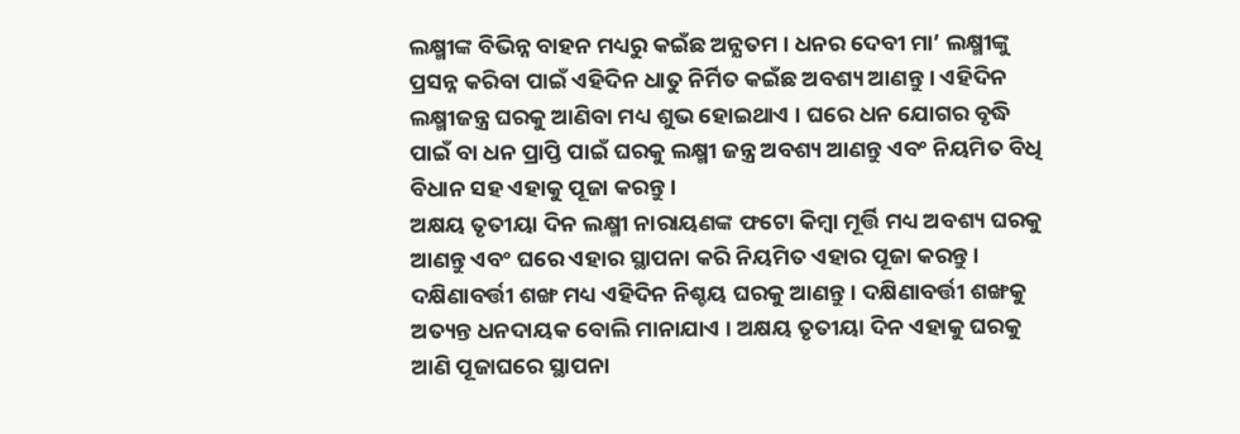ଲକ୍ଷ୍ମୀଙ୍କ ବିଭିନ୍ନ ବାହନ ମଧ୍ୟରୁ କଇଁଛ ଅନ୍ଯତମ । ଧନର ଦେବୀ ମା’ ଲକ୍ଷ୍ମୀଙ୍କୁ ପ୍ରସନ୍ନ କରିବା ପାଇଁ ଏହିଦିନ ଧାତୁ ନିର୍ମିତ କଇଁଛ ଅବଶ୍ୟ ଆଣନ୍ତୁ । ଏହିଦିନ ଲକ୍ଷ୍ମୀଜନ୍ତ୍ର ଘରକୁ ଆଣିବା ମଧ୍ୟ ଶୁଭ ହୋଇଥାଏ । ଘରେ ଧନ ଯୋଗର ବୃଦ୍ଧି ପାଇଁ ବା ଧନ ପ୍ରାପ୍ତି ପାଇଁ ଘରକୁ ଲକ୍ଷ୍ମୀ ଜନ୍ତ୍ର ଅବଶ୍ୟ ଆଣନ୍ତୁ ଏବଂ ନିୟମିତ ବିଧି ବିଧାନ ସହ ଏହାକୁ ପୂଜା କରନ୍ତୁ ।
ଅକ୍ଷୟ ତୃତୀୟା ଦିନ ଲକ୍ଷ୍ମୀ ନାରାୟଣଙ୍କ ଫଟୋ କିମ୍ବା ମୂର୍ତ୍ତି ମଧ୍ୟ ଅବଶ୍ୟ ଘରକୁ ଆଣନ୍ତୁ ଏବଂ ଘରେ ଏହାର ସ୍ଥାପନା କରି ନିୟମିତ ଏହାର ପୂଜା କରନ୍ତୁ । ଦକ୍ଷିଣାବର୍ତ୍ତୀ ଶଙ୍ଖ ମଧ୍ୟ ଏହିଦିନ ନିଶ୍ଚୟ ଘରକୁ ଆଣନ୍ତୁ । ଦକ୍ଷିଣାବର୍ତ୍ତୀ ଶଙ୍ଖକୁ ଅତ୍ୟନ୍ତ ଧନଦାୟକ ବୋଲି ମାନାଯାଏ । ଅକ୍ଷୟ ତୃତୀୟା ଦିନ ଏହାକୁ ଘରକୁ ଆଣି ପୂଜାଘରେ ସ୍ଥାପନା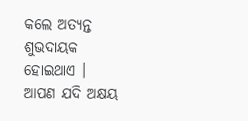କଲେ ଅତ୍ୟନ୍ତ ଶୁଭଦାୟକ ହୋଇଥାଏ ।
ଆପଣ ଯଦି ଅକ୍ଷୟ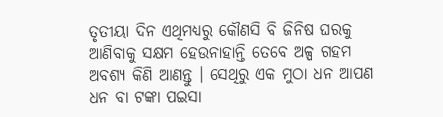ତୃତୀୟା ଦିନ ଏଥିମଧ୍ୟରୁ କୌଣସି ବି ଜିନିଷ ଘରକୁ ଆଣିବାକୁ ସକ୍ଷମ ହେଉନାହାନ୍ତି ତେବେ ଅଳ୍ପ ଗହମ ଅବଶ୍ୟ କିଣି ଆଣନ୍ତୁ । ସେଥିରୁ ଏକ ମୁଠା ଧନ ଆପଣ ଧନ ବା ଟଙ୍କା ପଇସା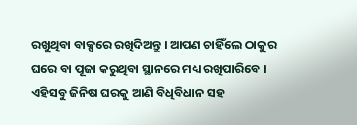ରଖୁଥିବା ବାକ୍ସରେ ରଖିଦିଅନ୍ତୁ । ଆପଣ ଚାହିଁଲେ ଠାକୁର ଘରେ ବା ପୂଜା କରୁଥିବା ସ୍ଥାନରେ ମଧ୍ୟ ରଖିପାରିବେ ।
ଏହିସବୁ ଜିନିଷ ଘରକୁ ଆଣି ବିଧିବିଧାନ ସହ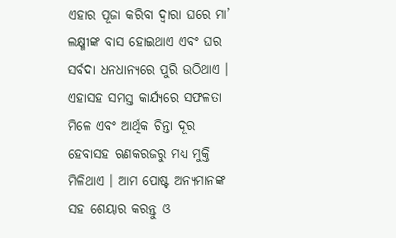ଏହାର ପୂଜା କରିବା ଦ୍ଵାରା ଘରେ ମା’ ଲକ୍ଷ୍ମୀଙ୍କ ବାସ ହୋଇଥାଏ ଏବଂ ଘର ସର୍ବଦା ଧନଧାନ୍ୟରେ ପୁରି ଉଠିଥାଏ । ଏହାସହ ସମସ୍ତ କାର୍ଯ୍ୟରେ ସଫଳତା ମିଳେ ଏବଂ ଆର୍ଥିକ ଚିନ୍ତା ଦୂର ହେବାସହ ଋଣକରଜରୁ ମଧ୍ୟ ମୁକ୍ତି ମିଳିଥାଏ । ଆମ ପୋଷ୍ଟ ଅନ୍ୟମାନଙ୍କ ସହ ଶେୟାର କରନ୍ତୁ ଓ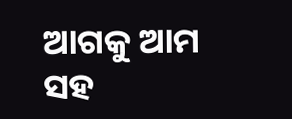ଆଗକୁ ଆମ ସହ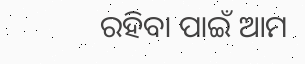ରହିବା ପାଇଁ ଆମ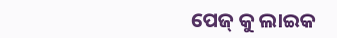ପେଜ୍ କୁ ଲାଇକ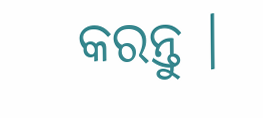କରନ୍ତୁ ।